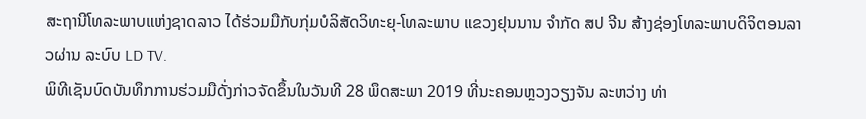ສະຖານີໂທລະພາບແຫ່ງຊາດລາວ ໄດ້ຮ່ວມມືກັບກຸ່ມບໍລິສັດວິທະຍຸ-ໂທລະພາບ ແຂວງຢຸນນານ ຈຳກັດ ສປ ຈີນ ສ້າງຊ່ອງໂທລະພາບດິຈິຕອນລາວຜ່ານ ລະບົບ LD TV.
ພິທີເຊັນບົດບັນທຶກການຮ່ວມມືດັ່ງກ່າວຈັດຂຶ້ນໃນວັນທີ 28 ພຶດສະພາ 2019 ທີ່ນະຄອນຫຼວງວຽງຈັນ ລະຫວ່າງ ທ່າ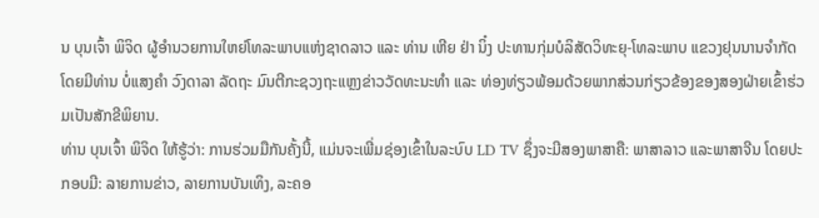ນ ບຸນເຈົ້າ ພິຈິດ ຜູ້ອຳນວຍການໃຫຍ່ໂທລະພາບແຫ່ງຊາດລາວ ແລະ ທ່ານ ເຫີຍ ຢ່າ ນິ໋ງ ປະທານກຸ່ມບໍລິສັດວິທະຍຸ-ໂທລະພາບ ແຂວງຢຸນນານຈຳກັດ ໂດຍມີທ່ານ ບໍ່ແສງຄຳ ວົງດາລາ ລັດຖະ ມົນຕີກະຊວງຖະແຫຼງຂ່າວວັດທະນະທຳ ແລະ ທ່ອງທ່ຽວພ້ອມດ້ວຍພາກສ່ວນກ່ຽວຂ້ອງຂອງສອງຝ່າຍເຂົ້າຮ່ວມເປັນສັກຂີພິຍານ.
ທ່ານ ບຸນເຈົ້າ ພິຈິດ ໃຫ້ຮູ້ວ່າ: ການຮ່ວມມືກັນຄັ້ງນີ້, ແມ່ນຈະເພີ່ມຊ່ອງເຂົ້າໃນລະບົບ LD TV ຊຶ່ງຈະມີສອງພາສາຄື: ພາສາລາວ ແລະພາສາຈີນ ໂດຍປະກອບມີ: ລາຍການຂ່າວ, ລາຍການບັນເທິງ, ລະຄອ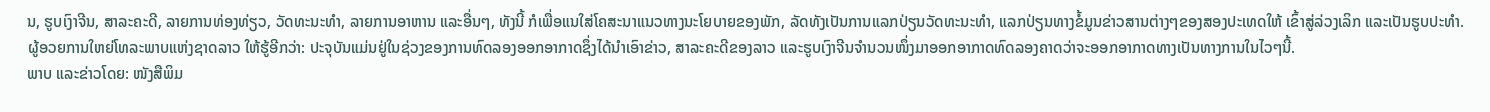ນ, ຮູບເງົາຈີນ, ສາລະຄະດີ, ລາຍການທ່ອງທ່ຽວ, ວັດທະນະທຳ, ລາຍການອາຫານ ແລະອື່ນໆ, ທັງນີ້ ກໍເພື່ອແນໃສ່ໂຄສະນາແນວທາງນະໂຍບາຍຂອງພັກ, ລັດທັງເປັນການແລກປ່ຽນວັດທະນະທຳ, ແລກປ່ຽນທາງຂໍ້ມູນຂ່າວສານຕ່າງໆຂອງສອງປະເທດໃຫ້ ເຂົ້າສູ່ລ່ວງເລິກ ແລະເປັນຮູບປະທຳ.
ຜູ້ອວຍການໃຫຍ່ໂທລະພາບແຫ່ງຊາດລາວ ໃຫ້ຮູ້ອີກວ່າ: ປະຈຸບັນແມ່ນຢູ່ໃນຊ່ວງຂອງການທົດລອງອອກອາກາດຊຶ່ງໄດ້ນຳເອົາຂ່າວ, ສາລະຄະດີຂອງລາວ ແລະຮູບເງົາຈີນຈຳນວນໜຶ່ງມາອອກອາກາດທົດລອງຄາດວ່າຈະອອກອາກາດທາງເປັນທາງການໃນໄວໆນີ້.
ພາບ ແລະຂ່າວໂດຍ: ໜັງສືພິມ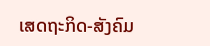ເສດຖະກິດ-ສັງຄົມ